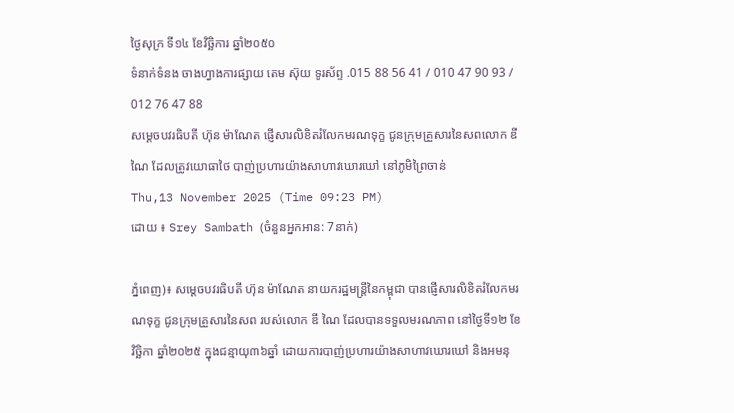ថ្ងៃសុក្រ ទី១៤ ខែវិច្ឆិការ ឆ្នាំ២០៥០
ទំនាក់ទំនង ចាងហ្វាងការផ្សាយ តេម ស៊ុយ ទូរស័ព្ទ .015 88 56 41 / 010 47 90 93 / 012 76 47 88
សម្ដេចបវរធិបតី ហ៊ុន ម៉ាណែត ផ្ញើសារលិខិតរំលែកមរណទុក្ខ ជូនក្រុមគ្រួសារនៃសពលោក ឌី ណៃ ដែលត្រូវយោធាថៃ បាញ់ប្រហារយ៉ាងសាហាវឃោរឃៅ នៅភូមិព្រៃចាន់
Thu,13 November 2025 (Time 09:23 PM)
ដោយ ៖ Srey Sambath (ចំនួនអ្នកអាន: 7នាក់)

ភ្នំពេញ)៖ សម្ដេចបវរធិបតី ហ៊ុន ម៉ាណែត នាយករដ្ឋមន្ដ្រីនៃកម្ពុជា បានផ្ញើសារលិខិតរំលែកមរណទុក្ខ ជូនក្រុមគ្រួសារនៃសព របស់លោក ឌី ណៃ ដែលបានទទួលមរណភាព នៅថ្ងៃទី១២ ខែវិច្ឆិកា ឆ្នាំ២០២៥ ក្នុងជន្មាយុ៣៦ឆ្នាំ ដោយការបាញ់ប្រហារយ៉ាងសាហាវឃោរឃៅ និងអមនុ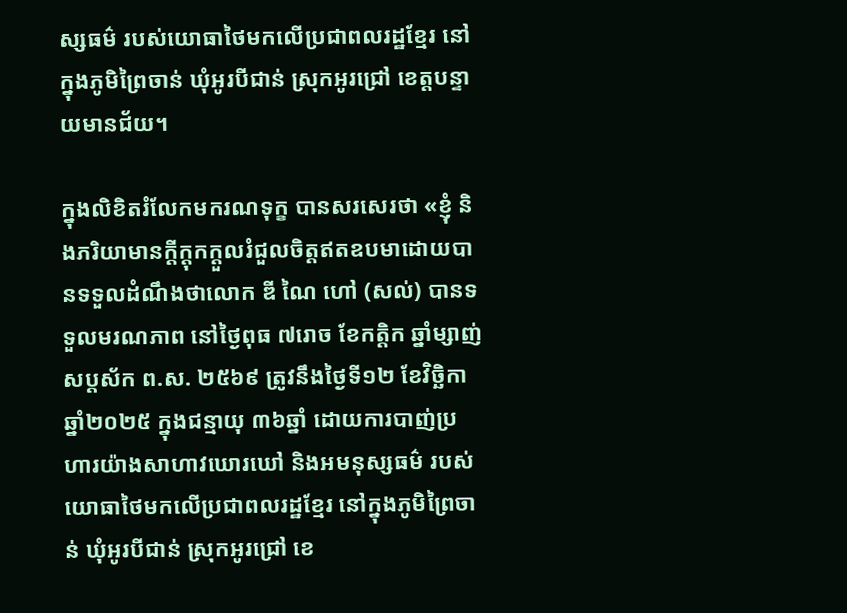ស្សធម៌ របស់យោធាថៃមកលើប្រជាពលរដ្ឋខ្មែរ នៅក្នុងភូមិព្រៃចាន់ ឃុំអូរបីជាន់ ស្រុកអូរជ្រៅ ខេត្តបន្ទាយមានជ័យ។

ក្នុងលិខិតរំលែកមករណទុក្ខ បានសរសេរថា «ខ្ញុំ និងភរិយាមានក្ដីក្ដុកក្ដួលរំជួលចិត្តឥតឧបមាដោយបានទទួលដំណឹងថាលោក ឌី ណៃ ហៅ (សល់) បានទទួលមរណភាព នៅថ្ងៃពុធ ៧រោច ខែកត្តិក ឆ្នាំម្សាញ់ សប្តស័ក ព.ស. ២៥៦៩ ត្រូវនឹងថ្ងៃទី១២ ខែវិច្ឆិកា ឆ្នាំ២០២៥ ក្នុងជន្មាយុ ៣៦ឆ្នាំ ដោយការបាញ់ប្រហារយ៉ាងសាហាវឃោរឃៅ និងអមនុស្សធម៌ របស់យោធាថៃមកលើប្រជាពលរដ្ឋខ្មែរ នៅក្នុងភូមិព្រៃចាន់ ឃុំអូរបីជាន់ ស្រុកអូរជ្រៅ ខេ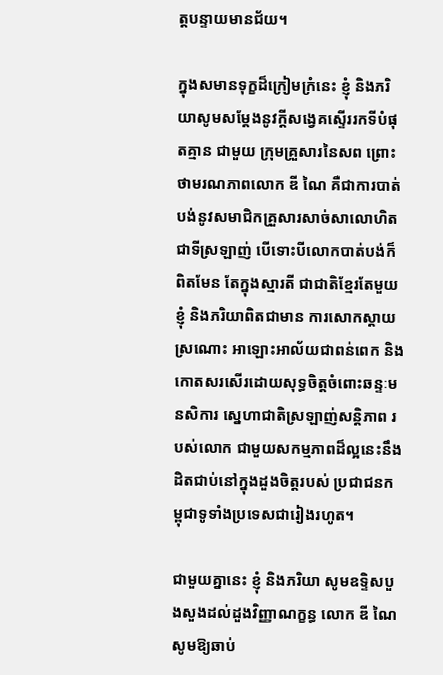ត្តបន្ទាយមានជ័យ។

ក្នុងសមានទុក្ខដ៏ក្រៀមក្រំនេះ ខ្ញុំ និងភរិយាសូមសម្តែងនូវក្តីសង្វេគស្ទើររកទីបំផុតគ្មាន ជាមួយ ក្រុមគ្រួសារនៃសព ព្រោះថាមរណភាពលោក ឌី ណៃ គឺជាការបាត់បង់នូវសមាជិកគ្រួសារសាច់សាលោហិត ជាទីស្រឡាញ់ បើទោះបីលោកបាត់បង់ក៏ពិតមែន តែក្នុងស្មារតី ជាជាតិខ្មែរតែមួយ ខ្ញុំ និងភរិយាពិតជាមាន ការសោកស្តាយស្រណោះ អាឡោះអាល័យជាពន់ពេក និងកោតសរសើរដោយសុទ្ធចិត្តចំពោះឆន្ទៈមនសិការ ស្នេហាជាតិស្រឡាញ់សន្តិភាព របស់លោក ជាមួយសកម្មភាពដ៏ល្អនេះនឹងដិតជាប់នៅក្នុងដួងចិត្តរបស់ ប្រជាជនកម្ពុជាទូទាំងប្រទេសជារៀងរហូត។

ជាមួយគ្នានេះ ខ្ញុំ និងភរិយា សូមឧទ្ទិសបួងសួងដល់ដួងវិញ្ញាណក្ខន្ធ លោក ឌី ណៃ សូមឱ្យឆាប់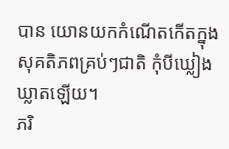បាន យោនយកកំណើតកើតក្នុងសុគតិភពគ្រប់ៗជាតិ កុំបីឃ្លៀងឃ្លាតឡើយ។
ភរិ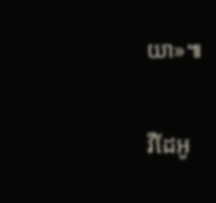យា»៕

វីដែអូ